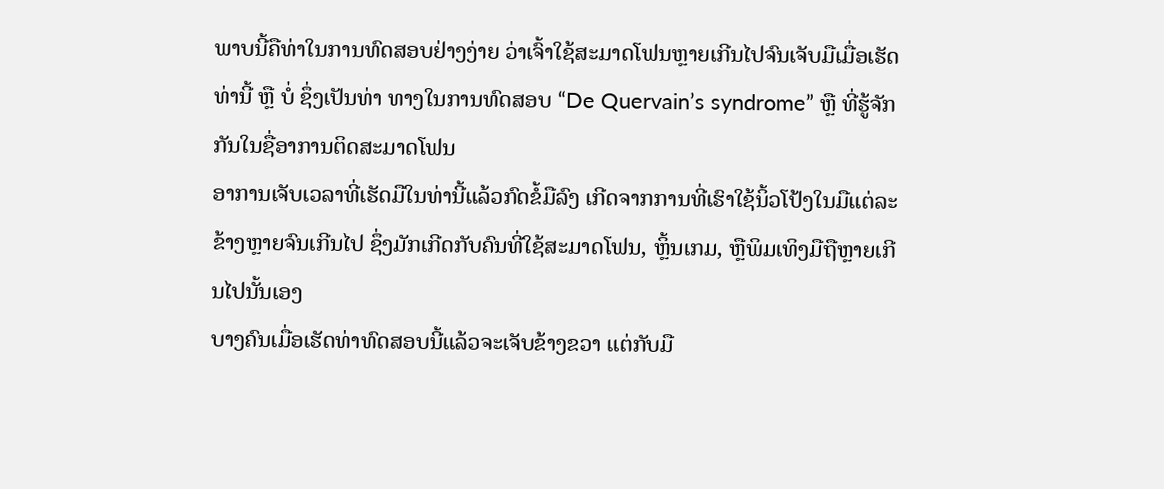ພາບນີ້ຄືທ່າໃນການທົດສອບຢ່າງງ່າຍ ວ່າເຈົ້າໃຊ້ສະມາດໂຟນຫຼາຍເກີນໄປຈົນເຈັບມືເມື່ອເຮັດທ່ານີ້ ຫຼື ບໍ່ ຊຶ່ງເປັນທ່າ ທາງໃນການທົດສອບ “De Quervain’s syndrome” ຫຼື ທີ່ຮູ້ຈັກກັນໃນຊື່ອາການຕິດສະມາດໂຟນ
ອາການເຈັບເວລາທີ່ເຮັດມືໃນທ່ານີ້ແລ້ວກົດຂໍ້ມືລົງ ເກີດຈາກການທີ່ເຮົາໃຊ້ນິ້ວໂປ້ງໃນມືແຕ່ລະຂ້າງຫຼາຍຈົນເກີນໄປ ຊຶ່ງມັກເກີດກັບຄົນທີ່ໃຊ້ສະມາດໂຟນ, ຫຼິ້ນເກມ, ຫຼືພິມເທິງມືຖືຫຼາຍເກີນໄປນັ້ນເອງ
ບາງຄົນເມື່ອເຮັດທ່າທົດສອບນີ້ແລ້ວຈະເຈັບຂ້າງຂວາ ແຕ່ກັບມື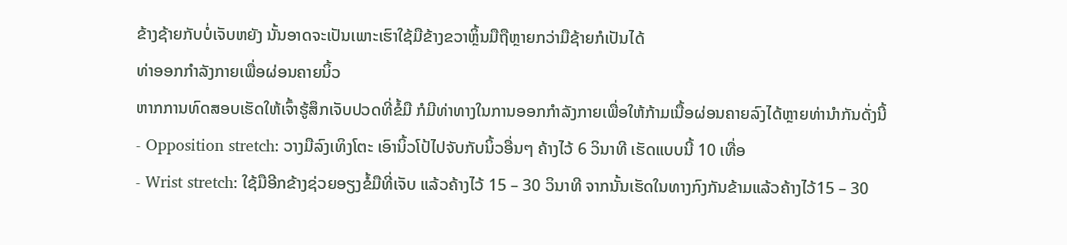ຂ້າງຊ້າຍກັບບໍ່ເຈັບຫຍັງ ນັ້ນອາດຈະເປັນເພາະເຮົາໃຊ້ມືຂ້າງຂວາຫຼິ້ນມືຖືຫຼາຍກວ່າມືຊ້າຍກໍເປັນໄດ້
ທ່າອອກກຳລັງກາຍເພື່ອຜ່ອນຄາຍນິ້ວ
ຫາກການທົດສອບເຮັດໃຫ້ເຈົ້າຮູ້ສຶກເຈັບປວດທີ່ຂໍ້ມື ກໍມີທ່າທາງໃນການອອກກຳລັງກາຍເພື່ອໃຫ້ກ້າມເນື້ອຜ່ອນຄາຍລົງໄດ້ຫຼາຍທ່ານຳກັນດັ່ງນີ້
- Opposition stretch: ວາງມືລົງເທິງໂຕະ ເອົານິ້ວໂປ້ໄປຈັບກັບນິ້ວອື່ນໆ ຄ້າງໄວ້ 6 ວິນາທີ ເຮັດແບບນີ້ 10 ເທື່ອ
- Wrist stretch: ໃຊ້ມືອີກຂ້າງຊ່ວຍອຽງຂໍ້ມືທີ່ເຈັບ ແລ້ວຄ້າງໄວ້ 15 – 30 ວິນາທີ ຈາກນັ້ນເຮັດໃນທາງກົງກັນຂ້າມແລ້ວຄ້າງໄວ້15 – 30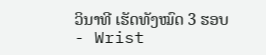ວິນາທີ ເຮັດທັງໝົດ 3 ຮອບ
- Wrist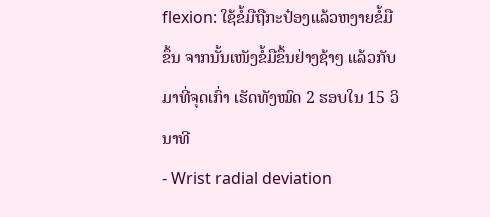flexion: ໃຊ້ຂໍ້ມືຖືກະປ໋ອງແລ້ວຫງາຍຂໍ້ມືຂຶ້ນ ຈາກນັ້ນເໜັງຂໍ້ມືຂຶ້ນຢ່າງຊ້າໆ ແລ້ວກັບມາທີ່ຈຸດເກົ່າ ເຮັດທັງໝົດ 2 ຮອບໃນ 15 ວິນາທີ
- Wrist radial deviation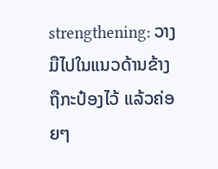strengthening: ວາງມືໄປໃນແນວດ້ານຂ້າງ ຖືກະປ໋ອງໄວ້ ແລ້ວຄ່ອຍໆ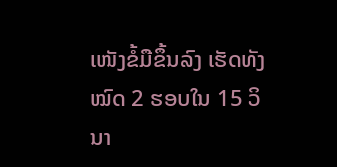ເໜັງຂໍ້ມືຂຶ້ນລົງ ເຮັດທັງໝົດ 2 ຮອບໃນ 15 ວິນາ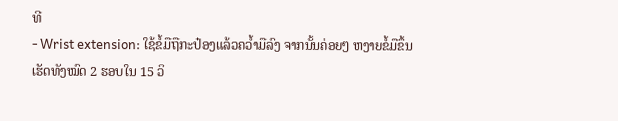ທີ
- Wrist extension: ໃຊ້ຂໍ້ມືຖືກະປ໋ອງແລ້ວຄວ້ຳມືລົງ ຈາກນັ້ນຄ່ອຍໆ ຫງາຍຂໍ້ມືຂຶ້ນ ເຮັດທັງໝົດ 2 ຮອບໃນ 15 ວິ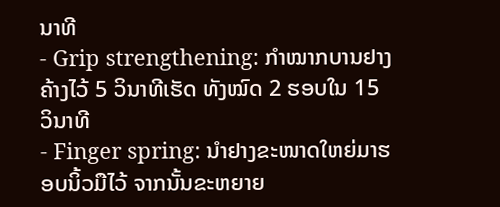ນາທີ
- Grip strengthening: ກຳໝາກບານຢາງຄ້າງໄວ້ 5 ວິນາທີເຮັດ ທັງໝົດ 2 ຮອບໃນ 15 ວິນາທີ
- Finger spring: ນຳຢາງຂະໜາດໃຫຍ່ມາຮອບນິ້ວມືໄວ້ ຈາກນັ້ນຂະຫຍາຍ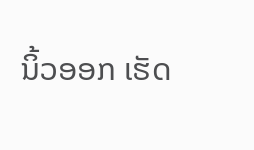ນິ້ວອອກ ເຮັດ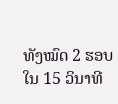ທັງໝົດ 2 ຮອບໃນ 15 ວິນາທີ